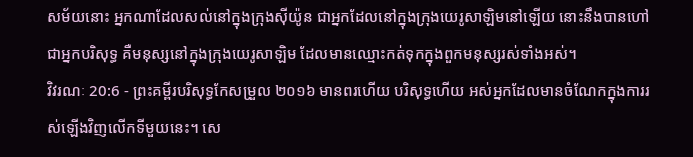សម័យនោះ អ្នកណាដែលសល់នៅក្នុងក្រុងស៊ីយ៉ូន ជាអ្នកដែលនៅក្នុងក្រុងយេរូសាឡិមនៅឡើយ នោះនឹងបានហៅជាអ្នកបរិសុទ្ធ គឺមនុស្សនៅក្នុងក្រុងយេរូសាឡិម ដែលមានឈ្មោះកត់ទុកក្នុងពួកមនុស្សរស់ទាំងអស់។
វិវរណៈ 20:6 - ព្រះគម្ពីរបរិសុទ្ធកែសម្រួល ២០១៦ មានពរហើយ បរិសុទ្ធហើយ អស់អ្នកដែលមានចំណែកក្នុងការរស់ឡើងវិញលើកទីមួយនេះ។ សេ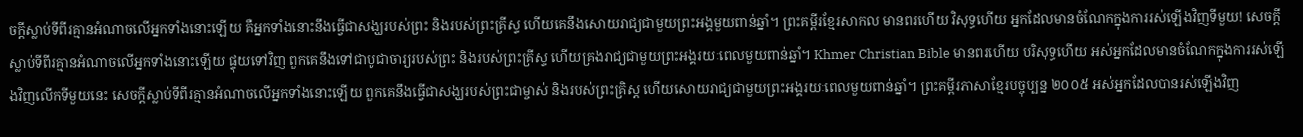ចក្ដីស្លាប់ទីពីរគ្មានអំណាចលើអ្នកទាំងនោះឡើយ គឺអ្នកទាំងនោះនឹងធ្វើជាសង្ឃរបស់ព្រះ និងរបស់ព្រះគ្រីស្ទ ហើយគេនឹងសោយរាជ្យជាមួយព្រះអង្គមួយពាន់ឆ្នាំ។ ព្រះគម្ពីរខ្មែរសាកល មានពរហើយ វិសុទ្ធហើយ អ្នកដែលមានចំណែកក្នុងការរស់ឡើងវិញទីមួយ! សេចក្ដីស្លាប់ទីពីរគ្មានអំណាចលើអ្នកទាំងនោះឡើយ ផ្ទុយទៅវិញ ពួកគេនឹងទៅជាបូជាចារ្យរបស់ព្រះ និងរបស់ព្រះគ្រីស្ទ ហើយគ្រងរាជ្យជាមួយព្រះអង្គរយៈពេលមួយពាន់ឆ្នាំ។ Khmer Christian Bible មានពរហើយ បរិសុទ្ធហើយ អស់អ្នកដែលមានចំណែកក្នុងការរស់ឡើងវិញលើកទីមួយនេះ សេចក្ដីស្លាប់ទីពីរគ្មានអំណាចលើអ្នកទាំងនោះឡើយ ពួកគេនឹងធ្វើជាសង្ឃរបស់ព្រះជាម្ចាស់ និងរបស់ព្រះគ្រិស្ដ ហើយសោយរាជ្យជាមួយព្រះអង្គរយៈពេលមួយពាន់ឆ្នាំ។ ព្រះគម្ពីរភាសាខ្មែរបច្ចុប្បន្ន ២០០៥ អស់អ្នកដែលបានរស់ឡើងវិញ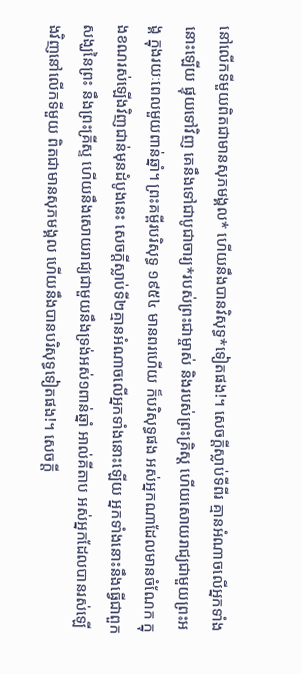នៅលើកទីមួយពិតជាមានសុភមង្គល* ហើយនឹងបានវិសុទ្ធ*ទៀតផង!។ សេចក្ដីស្លាប់ទីពីរ គ្មានអំណាចលើអ្នកទាំងនោះឡើយ ផ្ទុយទៅវិញ គេនឹងទៅជាបូជាចារ្យ*របស់ព្រះជាម្ចាស់ និងរបស់ព្រះគ្រិស្ត ហើយសោយរាជ្យជាមួយព្រះអង្គ ក្នុងរយៈពេលមួយពាន់ឆ្នាំ។ ព្រះគម្ពីរបរិសុទ្ធ ១៩៥៤ មានពរហើយ ក៏បរិសុទ្ធផង អស់អ្នកណាដែលមានចំណែក ក្នុងខណរស់ឡើងវិញជាន់មុនដំបូងនេះ សេចក្ដីស្លាប់ទី២គ្មានអំណាចលើអ្នកទាំងនោះឡើយ អ្នកទាំងនោះនឹងធ្វើជាពួកសង្ឃនៃព្រះ នឹងព្រះគ្រីស្ទ ហើយនឹងសោយរាជ្យជាមួយនឹងទ្រង់អស់១ពាន់ឆ្នាំ អាល់គីតាប អស់អ្នកដែលបានរស់ឡើងវិញនៅលើកទីមួយ ពិតជាមានសុភមង្គល ហើយនឹងបានបរិសុទ្ធទៀតផង!។ សេចក្ដី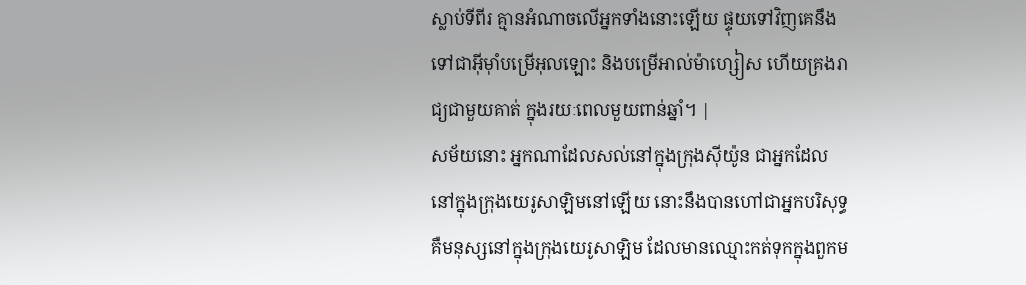ស្លាប់ទីពីរ គ្មានអំណាចលើអ្នកទាំងនោះឡើយ ផ្ទុយទៅវិញគេនឹងទៅជាអ៊ីមុាំបម្រើអុលឡោះ និងបម្រើអាល់ម៉ាហ្សៀស ហើយគ្រងរាជ្យជាមួយគាត់ ក្នុងរយៈពេលមួយពាន់ឆ្នាំ។ |
សម័យនោះ អ្នកណាដែលសល់នៅក្នុងក្រុងស៊ីយ៉ូន ជាអ្នកដែលនៅក្នុងក្រុងយេរូសាឡិមនៅឡើយ នោះនឹងបានហៅជាអ្នកបរិសុទ្ធ គឺមនុស្សនៅក្នុងក្រុងយេរូសាឡិម ដែលមានឈ្មោះកត់ទុកក្នុងពួកម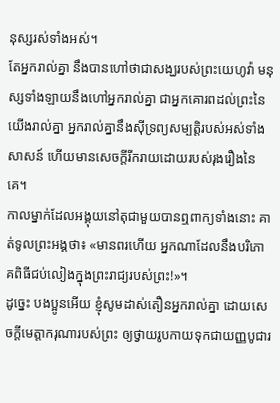នុស្សរស់ទាំងអស់។
តែអ្នករាល់គ្នា នឹងបានហៅថាជាសង្ឃរបស់ព្រះយេហូវ៉ា មនុស្សទាំងឡាយនឹងហៅអ្នករាល់គ្នា ជាអ្នកគោរពដល់ព្រះនៃយើងរាល់គ្នា អ្នករាល់គ្នានឹងស៊ីទ្រព្យសម្បត្តិរបស់អស់ទាំងសាសន៍ ហើយមានសេចក្ដីរីករាយដោយរបស់រុងរឿងនៃគេ។
កាលម្នាក់ដែលអង្គុយនៅតុជាមួយបានឮពាក្យទាំងនោះ គាត់ទូលព្រះអង្គថា៖ «មានពរហើយ អ្នកណាដែលនឹងបរិភោគពិធីជប់លៀងក្នុងព្រះរាជ្យរបស់ព្រះ!»។
ដូច្នេះ បងប្អូនអើយ ខ្ញុំសូមដាស់តឿនអ្នករាល់គ្នា ដោយសេចក្តីមេត្តាករុណារបស់ព្រះ ឲ្យថ្វាយរូបកាយទុកជាយញ្ញបូជារ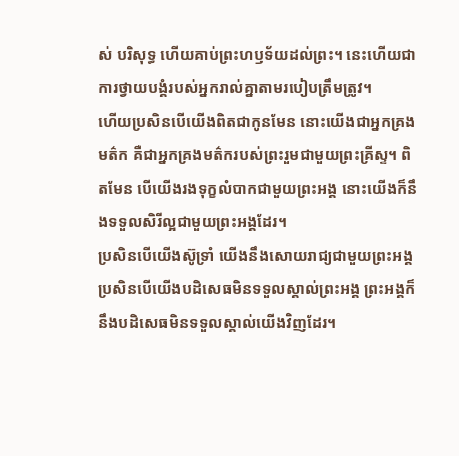ស់ បរិសុទ្ធ ហើយគាប់ព្រះហឫទ័យដល់ព្រះ។ នេះហើយជាការថ្វាយបង្គំរបស់អ្នករាល់គ្នាតាមរបៀបត្រឹមត្រូវ។
ហើយប្រសិនបើយើងពិតជាកូនមែន នោះយើងជាអ្នកគ្រងមត៌ក គឺជាអ្នកគ្រងមត៌ករបស់ព្រះរួមជាមួយព្រះគ្រីស្ទ។ ពិតមែន បើយើងរងទុក្ខលំបាកជាមួយព្រះអង្គ នោះយើងក៏នឹងទទួលសិរីល្អជាមួយព្រះអង្គដែរ។
ប្រសិនបើយើងស៊ូទ្រាំ យើងនឹងសោយរាជ្យជាមួយព្រះអង្គ ប្រសិនបើយើងបដិសេធមិនទទួលស្គាល់ព្រះអង្គ ព្រះអង្គក៏នឹងបដិសេធមិនទទួលស្គាល់យើងវិញដែរ។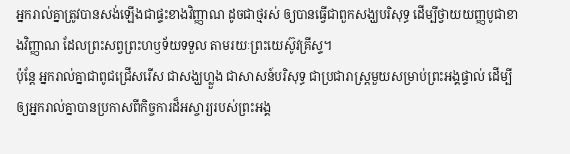អ្នករាល់គ្នាត្រូវបានសង់ឡើងជាផ្ទះខាងវិញ្ញាណ ដូចជាថ្មរស់ ឲ្យបានធ្វើជាពួកសង្ឃបរិសុទ្ធ ដើម្បីថ្វាយយញ្ញបូជាខាងវិញ្ញាណ ដែលព្រះសព្វព្រះហឫទ័យទទួល តាមរយៈព្រះយេស៊ូវគ្រីស្ទ។
ប៉ុន្តែ អ្នករាល់គ្នាជាពូជជ្រើសរើស ជាសង្ឃហ្លួង ជាសាសន៍បរិសុទ្ធ ជាប្រជារាស្ត្រមួយសម្រាប់ព្រះអង្គផ្ទាល់ ដើម្បីឲ្យអ្នករាល់គ្នាបានប្រកាសពីកិច្ចការដ៏អស្ចារ្យរបស់ព្រះអង្គ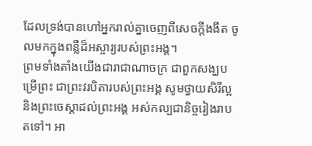ដែលទ្រង់បានហៅអ្នករាល់គ្នាចេញពីសេចក្តីងងឹត ចូលមកក្នុងពន្លឺដ៏អស្ចារ្យរបស់ព្រះអង្គ។
ព្រមទាំងតាំងយើងជារាជាណាចក្រ ជាពួកសង្ឃបម្រើព្រះ ជាព្រះវរបិតារបស់ព្រះអង្គ សូមថ្វាយសិរីល្អ និងព្រះចេស្តាដល់ព្រះអង្គ អស់កល្បជានិច្ចរៀងរាបតទៅ។ អា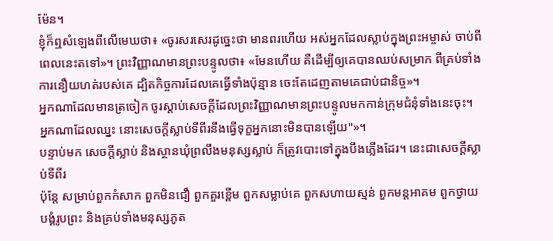ម៉ែន។
ខ្ញុំក៏ឮសំឡេងពីលើមេឃថា៖ «ចូរសរសេរដូច្នេះថា មានពរហើយ អស់អ្នកដែលស្លាប់ក្នុងព្រះអម្ចាស់ ចាប់ពីពេលនេះតទៅ»។ ព្រះវិញ្ញាណមានព្រះបន្ទូលថា៖ «មែនហើយ គឺដើម្បីឲ្យគេបានឈប់សម្រាក ពីគ្រប់ទាំងការនឿយហត់របស់គេ ដ្បិតកិច្ចការដែលគេធ្វើទាំងប៉ុន្មាន ចេះតែដេញតាមគេជាប់ជានិច្ច»។
អ្នកណាដែលមានត្រចៀក ចូរស្តាប់សេចក្ដីដែលព្រះវិញ្ញាណមានព្រះបន្ទូលមកកាន់ក្រុមជំនុំទាំងនេះចុះ។ អ្នកណាដែលឈ្នះ នោះសេចក្ដីស្លាប់ទីពីរនឹងធ្វើទុក្ខអ្នកនោះមិនបានឡើយ"»។
បន្ទាប់មក សេចក្ដីស្លាប់ និងស្ថានឃុំព្រលឹងមនុស្សស្លាប់ ក៏ត្រូវបោះទៅក្នុងបឹងភ្លើងដែរ។ នេះជាសេចក្ដីស្លាប់ទីពីរ
ប៉ុន្តែ សម្រាប់ពួកកំសាក ពួកមិនជឿ ពួកគួរខ្ពើម ពួកសម្លាប់គេ ពួកសហាយស្មន់ ពួកមន្តអាគម ពួកថ្វាយបង្គំរូបព្រះ និងគ្រប់ទាំងមនុស្សភូត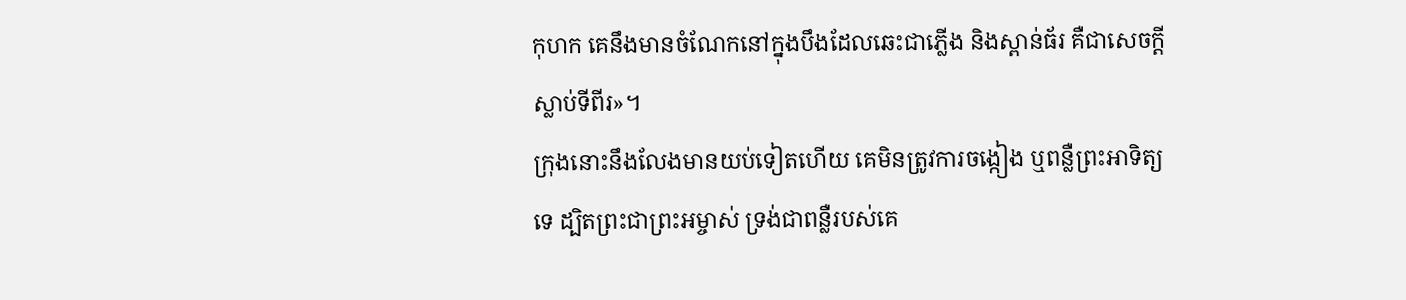កុហក គេនឹងមានចំណែកនៅក្នុងបឹងដែលឆេះជាភ្លើង និងស្ពាន់ធ័រ គឺជាសេចក្ដីស្លាប់ទីពីរ»។
ក្រុងនោះនឹងលែងមានយប់ទៀតហើយ គេមិនត្រូវការចង្កៀង ឬពន្លឺព្រះអាទិត្យទេ ដ្បិតព្រះជាព្រះអម្ចាស់ ទ្រង់ជាពន្លឺរបស់គេ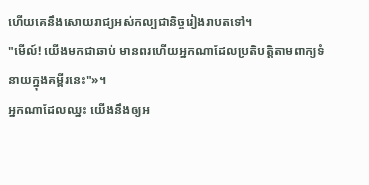ហើយគេនឹងសោយរាជ្យអស់កល្បជានិច្ចរៀងរាបតទៅ។
"មើល៍! យើងមកជាឆាប់ មានពរហើយអ្នកណាដែលប្រតិបត្តិតាមពាក្យទំនាយក្នុងគម្ពីរនេះ"»។
អ្នកណាដែលឈ្នះ យើងនឹងឲ្យអ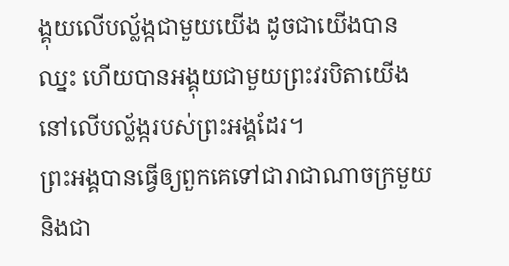ង្គុយលើបល្ល័ង្កជាមួយយើង ដូចជាយើងបានឈ្នះ ហើយបានអង្គុយជាមួយព្រះវរបិតាយើង នៅលើបល្ល័ង្ករបស់ព្រះអង្គដែរ។
ព្រះអង្គបានធ្វើឲ្យពួកគេទៅជារាជាណាចក្រមួយ និងជា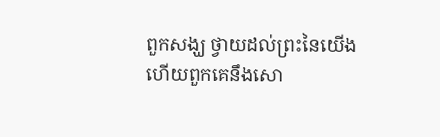ពួកសង្ឃ ថ្វាយដល់ព្រះនៃយើង ហើយពួកគេនឹងសោ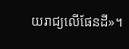យរាជ្យលើផែនដី»។